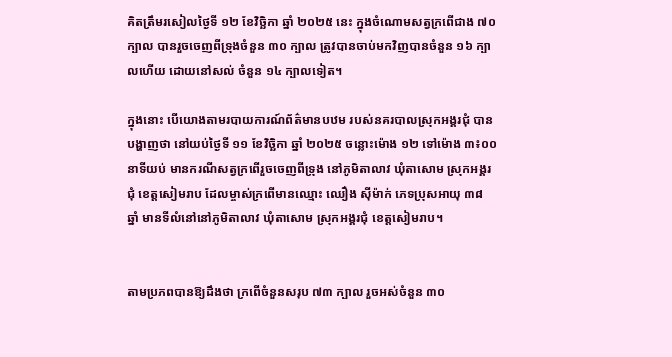គិតត្រឹមរសៀលថ្ងៃទី ១២ ខែវិច្ឆិកា ឆ្នាំ ២០២៥ នេះ ក្នុងចំណោមសត្វក្រពើជាង ៧០ ក្បាល បានរួចចេញពីទ្រុងចំនួន ៣០ ក្បាល ត្រូវបានចាប់មកវិញបានចំនួន ១៦ ក្បាលហើយ ដោយនៅសល់ ចំនួន ១៤ ក្បាលទៀត។

ក្នុងនោះ បើយោងតាមរបាយការណ៍ព័ត៌មានបឋម របស់នគរបាលស្រុកអង្គរជុំ បានបង្ហាញថា នៅយប់ថ្ងៃទី ១១ ខែវិច្ឆិកា ឆ្នាំ ២០២៥ ចន្លោះម៉ោង ១២ ទៅម៉ោង ៣៖០០ នាទីយប់ មានករណីសត្វក្រពើរួចចេញពីទ្រុង នៅភូមិតាលាវ ឃុំតាសោម ស្រុកអង្គរជុំ ខេត្តសៀមរាប ដែលម្ចាស់ក្រពើមានឈ្មោះ ឈឿង សុីម៉ាក់ ភេទប្រុសអាយុ ៣៨ ឆ្នាំ មានទីលំនៅនៅភូមិតាលាវ ឃុំតាសោម ស្រុកអង្គរជុំ ខេត្តសៀមរាប។


តាមប្រភពបានឱ្យដឹងថា ក្រពើចំនួនសរុប ៧៣ ក្បាល រួចអស់ចំនួន ៣០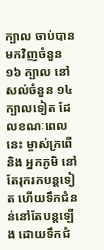ក្បាល ចាប់បានមកវិញចំនួន ១៦ ក្បាល នៅសល់ចំនួន ១៤ ក្បាលទៀត ដែលខណៈពេលនេះ ម្ចាស់ក្រពើ និង អ្នកភូមិ នៅតែរុករកបន្តទៀត ហើយទឹកជំនន់នៅតែបន្តឡើង ដោយទឹកជំ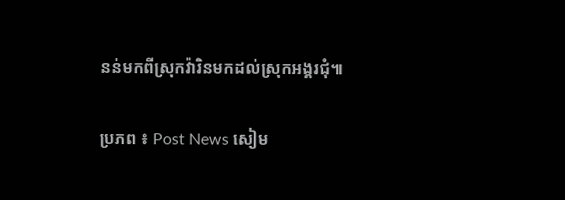នន់មកពីស្រុកវ៉ារិនមកដល់ស្រុកអង្គរជុំ៕

ប្រភព ៖ Post News សៀម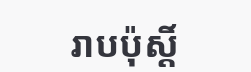រាបប៉ុស្តិ៍